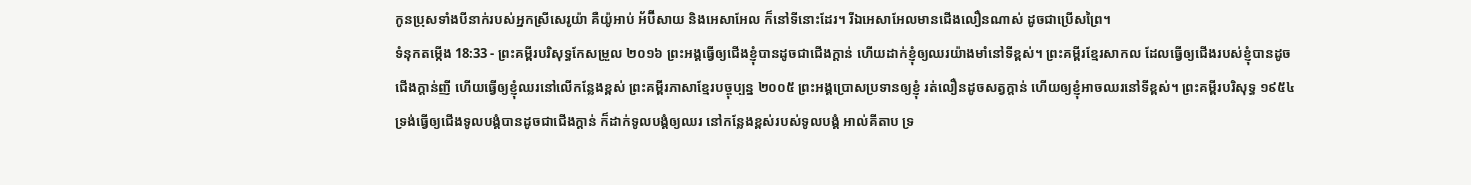កូនប្រុសទាំងបីនាក់របស់អ្នកស្រីសេរូយ៉ា គឺយ៉ូអាប់ អ័ប៊ីសាយ និងអេសាអែល ក៏នៅទីនោះដែរ។ រីឯអេសាអែលមានជើងលឿនណាស់ ដូចជាប្រើសព្រៃ។
ទំនុកតម្កើង 18:33 - ព្រះគម្ពីរបរិសុទ្ធកែសម្រួល ២០១៦ ព្រះអង្គធ្វើឲ្យជើងខ្ញុំបានដូចជាជើងក្តាន់ ហើយដាក់ខ្ញុំឲ្យឈរយ៉ាងមាំនៅទីខ្ពស់។ ព្រះគម្ពីរខ្មែរសាកល ដែលធ្វើឲ្យជើងរបស់ខ្ញុំបានដូចជើងក្ដាន់ញី ហើយធ្វើឲ្យខ្ញុំឈរនៅលើកន្លែងខ្ពស់ ព្រះគម្ពីរភាសាខ្មែរបច្ចុប្បន្ន ២០០៥ ព្រះអង្គប្រោសប្រទានឲ្យខ្ញុំ រត់លឿនដូចសត្វក្ដាន់ ហើយឲ្យខ្ញុំអាចឈរនៅទីខ្ពស់។ ព្រះគម្ពីរបរិសុទ្ធ ១៩៥៤ ទ្រង់ធ្វើឲ្យជើងទូលបង្គំបានដូចជាជើងក្តាន់ ក៏ដាក់ទូលបង្គំឲ្យឈរ នៅកន្លែងខ្ពស់របស់ទូលបង្គំ អាល់គីតាប ទ្រ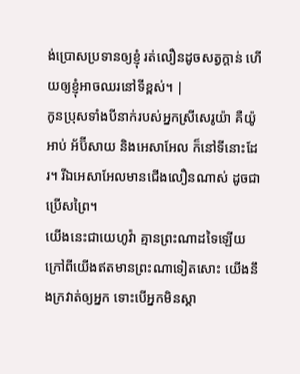ង់ប្រោសប្រទានឲ្យខ្ញុំ រត់លឿនដូចសត្វក្ដាន់ ហើយឲ្យខ្ញុំអាចឈរនៅទីខ្ពស់។ |
កូនប្រុសទាំងបីនាក់របស់អ្នកស្រីសេរូយ៉ា គឺយ៉ូអាប់ អ័ប៊ីសាយ និងអេសាអែល ក៏នៅទីនោះដែរ។ រីឯអេសាអែលមានជើងលឿនណាស់ ដូចជាប្រើសព្រៃ។
យើងនេះជាយេហូវ៉ា គ្មានព្រះណាដទៃឡើយ ក្រៅពីយើងឥតមានព្រះណាទៀតសោះ យើងនឹងក្រវាត់ឲ្យអ្នក ទោះបើអ្នកមិនស្គា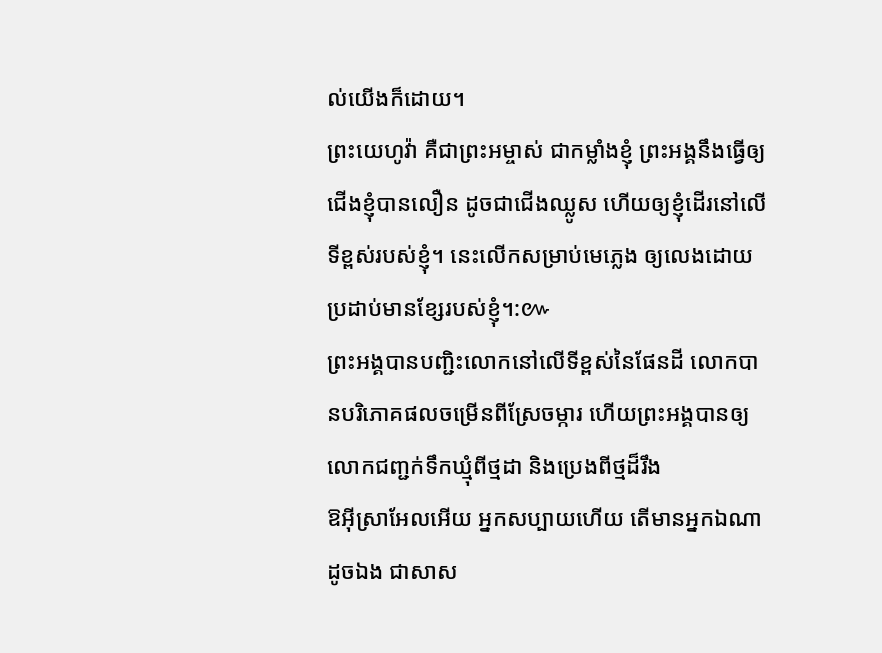ល់យើងក៏ដោយ។
ព្រះយេហូវ៉ា គឺជាព្រះអម្ចាស់ ជាកម្លាំងខ្ញុំ ព្រះអង្គនឹងធ្វើឲ្យជើងខ្ញុំបានលឿន ដូចជាជើងឈ្លូស ហើយឲ្យខ្ញុំដើរនៅលើទីខ្ពស់របស់ខ្ញុំ។ នេះលើកសម្រាប់មេភ្លេង ឲ្យលេងដោយប្រដាប់មានខ្សែរបស់ខ្ញុំ។:៚
ព្រះអង្គបានបញ្ជិះលោកនៅលើទីខ្ពស់នៃផែនដី លោកបានបរិភោគផលចម្រើនពីស្រែចម្ការ ហើយព្រះអង្គបានឲ្យលោកជញ្ជក់ទឹកឃ្មុំពីថ្មដា និងប្រេងពីថ្មដ៏រឹង
ឱអ៊ីស្រាអែលអើយ អ្នកសប្បាយហើយ តើមានអ្នកឯណាដូចឯង ជាសាស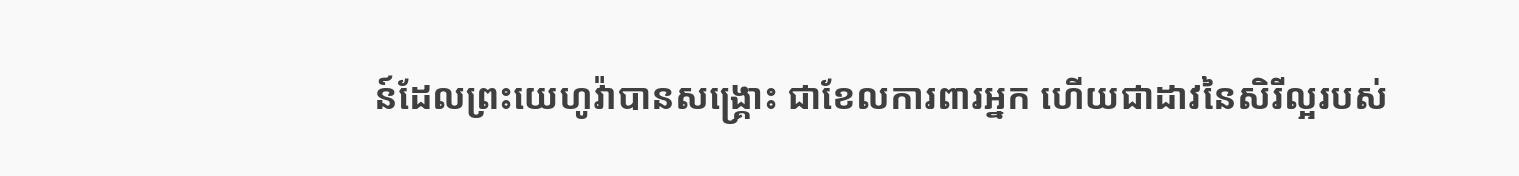ន៍ដែលព្រះយេហូវ៉ាបានសង្គ្រោះ ជាខែលការពារអ្នក ហើយជាដាវនៃសិរីល្អរបស់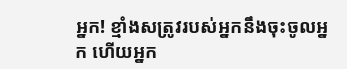អ្នក! ខ្មាំងសត្រូវរបស់អ្នកនឹងចុះចូលអ្នក ហើយអ្នក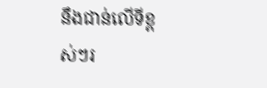នឹងជាន់លើទីខ្ពស់ៗរ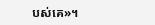បស់គេ»។